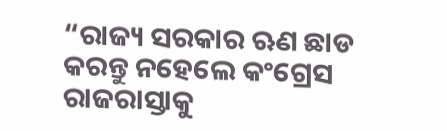“ରାଜ୍ୟ ସରକାର ଋଣ ଛାଡ କରନ୍ତୁ ନହେଲେ କଂଗ୍ରେସ ରାଜରାସ୍ତାକୁ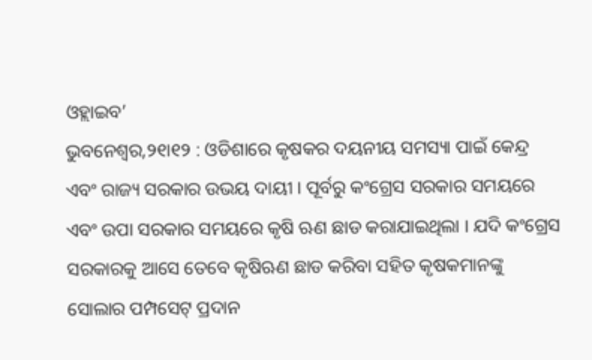ଓହ୍ଲାଇବ’
ଭୁବନେଶ୍ୱର,୨୧ା୧୨ : ଓଡିଶାରେ କୃଷକର ଦୟନୀୟ ସମସ୍ୟା ପାଇଁ କେନ୍ଦ୍ର ଏବଂ ରାଜ୍ୟ ସରକାର ଉଭୟ ଦାୟୀ । ପୂର୍ବରୁ କଂଗ୍ରେସ ସରକାର ସମୟରେ ଏବଂ ଉପା ସରକାର ସମୟରେ କୃଷି ଋଣ ଛାଡ କରାଯାଇଥିଲା । ଯଦି କଂଗ୍ରେସ ସରକାରକୁ ଆସେ ତେବେ କୃଷିଋଣ ଛାଡ କରିବା ସହିତ କୃଷକମାନଙ୍କୁ ସୋଲାର ପମ୍ପସେଟ୍ ପ୍ରଦାନ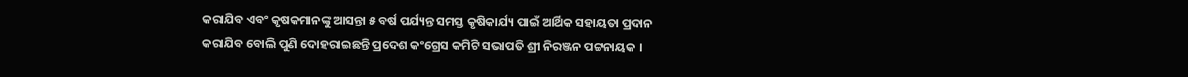କରାଯିବ ଏବଂ କୃଷକମାନଙ୍କୁ ଆସନ୍ତା ୫ ବର୍ଷ ପର୍ଯ୍ୟନ୍ତ ସମସ୍ତ କୃଷିକାର୍ଯ୍ୟ ପାଇଁ ଆର୍ଥିକ ସହାୟତା ପ୍ରଦାନ କରାଯିବ ବୋଲି ପୁଣି ଦୋହରାଇଛନ୍ତି ପ୍ରଦେଶ କଂଗ୍ରେସ କମିଟି ସଭାପତି ଶ୍ରୀ ନିରଞ୍ଜନ ପଟ୍ଟନାୟକ ।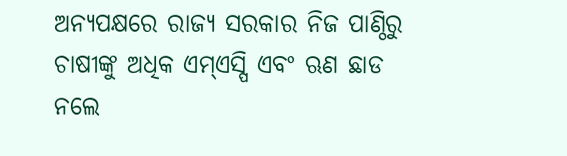ଅନ୍ୟପକ୍ଷରେ ରାଜ୍ୟ ସରକାର ନିଜ ପାଣ୍ଠିରୁ ଚାଷୀଙ୍କୁ ଅଧିକ ଏମ୍ଏସ୍ପି ଏବଂ ଋଣ ଛାଡ ନଲେ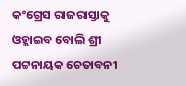କଂଗ୍ରେସ ରାଜରାସ୍ତାକୁ ଓହ୍ଲାଇବ ବୋଲି ଶ୍ରୀ ପଟ୍ଟନାୟକ ଚେତାବନୀ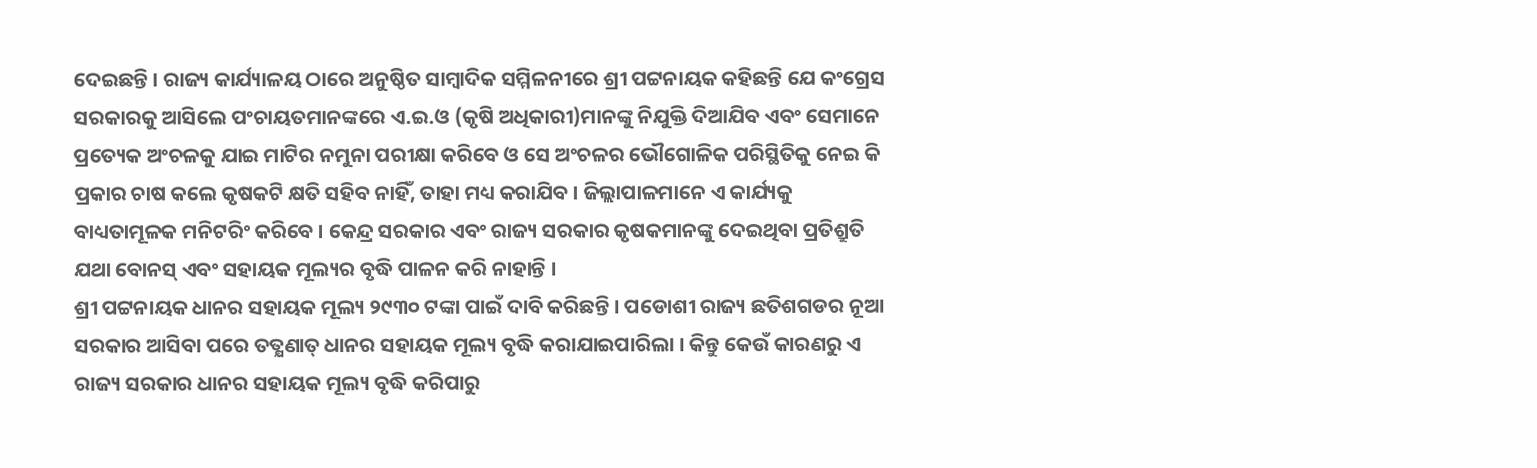ଦେଇଛନ୍ତି । ରାଜ୍ୟ କାର୍ଯ୍ୟାଳୟ ଠାରେ ଅନୁଷ୍ଠିତ ସାମ୍ବାଦିକ ସମ୍ମିଳନୀରେ ଶ୍ରୀ ପଟ୍ଟନାୟକ କହିଛନ୍ତି ଯେ କଂଗ୍ରେସ ସରକାରକୁ ଆସିଲେ ପଂଚାୟତମାନଙ୍କରେ ଏ.ଇ.ଓ (କୃଷି ଅଧିକାରୀ)ମାନଙ୍କୁ ନିଯୁକ୍ତି ଦିଆଯିବ ଏବଂ ସେମାନେ ପ୍ରତ୍ୟେକ ଅଂଚଳକୁ ଯାଇ ମାଟିର ନମୁନା ପରୀକ୍ଷା କରିବେ ଓ ସେ ଅଂଚଳର ଭୌଗୋଳିକ ପରିସ୍ଥିତିକୁ ନେଇ କି ପ୍ରକାର ଚାଷ କଲେ କୃଷକଟି କ୍ଷତି ସହିବ ନାହିଁ, ତାହା ମଧ୍ୟ କରାଯିବ । ଜିଲ୍ଲାପାଳମାନେ ଏ କାର୍ଯ୍ୟକୁ ବାଧ୍ୟତାମୂଳକ ମନିଟରିଂ କରିବେ । କେନ୍ଦ୍ର ସରକାର ଏବଂ ରାଜ୍ୟ ସରକାର କୃଷକମାନଙ୍କୁ ଦେଇଥିବା ପ୍ରତିଶ୍ରୁତି ଯଥା ବୋନସ୍ ଏବଂ ସହାୟକ ମୂଲ୍ୟର ବୃଦ୍ଧି ପାଳନ କରି ନାହାନ୍ତି ।
ଶ୍ରୀ ପଟ୍ଟନାୟକ ଧାନର ସହାୟକ ମୂଲ୍ୟ ୨୯୩୦ ଟଙ୍କା ପାଇଁ ଦାବି କରିଛନ୍ତି । ପଡୋଶୀ ରାଜ୍ୟ ଛତିଶଗଡର ନୂଆ ସରକାର ଆସିବା ପରେ ତତ୍କ୍ଷଣାତ୍ ଧାନର ସହାୟକ ମୂଲ୍ୟ ବୃଦ୍ଧି କରାଯାଇପାରିଲା । କିନ୍ତୁ କେଉଁ କାରଣରୁ ଏ ରାଜ୍ୟ ସରକାର ଧାନର ସହାୟକ ମୂଲ୍ୟ ବୃଦ୍ଧି କରିପାରୁ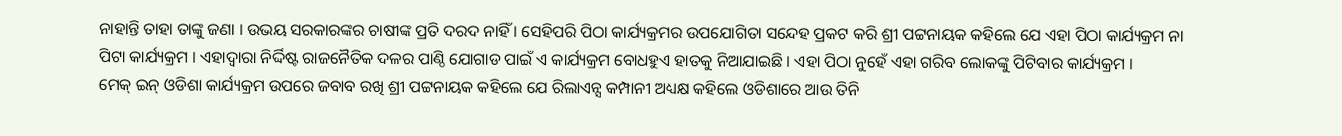ନାହାନ୍ତି ତାହା ତାଙ୍କୁ ଜଣା । ଉଭୟ ସରକାରଙ୍କର ଚାଷୀଙ୍କ ପ୍ରତି ଦରଦ ନାହିଁ । ସେହିପରି ପିଠା କାର୍ଯ୍ୟକ୍ରମର ଉପଯୋଗିତା ସନ୍ଦେହ ପ୍ରକଟ କରି ଶ୍ରୀ ପଟ୍ଟନାୟକ କହିଲେ ଯେ ଏହା ପିଠା କାର୍ଯ୍ୟକ୍ରମ ନା ପିଟା କାର୍ଯ୍ୟକ୍ରମ । ଏହାଦ୍ୱାରା ନିର୍ଦ୍ଦିଷ୍ଟ ରାଜନୈତିକ ଦଳର ପାଣ୍ଠି ଯୋଗାଡ ପାଇଁ ଏ କାର୍ଯ୍ୟକ୍ରମ ବୋଧହୁଏ ହାତକୁ ନିଆଯାଇଛି । ଏହା ପିଠା ନୁହେଁ ଏହା ଗରିବ ଲୋକଙ୍କୁ ପିଟିବାର କାର୍ଯ୍ୟକ୍ରମ ।
ମେକ୍ ଇନ୍ ଓଡିଶା କାର୍ଯ୍ୟକ୍ରମ ଉପରେ ଜବାବ ରଖି ଶ୍ରୀ ପଟ୍ଟନାୟକ କହିଲେ ଯେ ରିଲାଏନ୍ସ କମ୍ପାନୀ ଅଧ୍ୟକ୍ଷ କହିଲେ ଓଡିଶାରେ ଆଉ ତିନି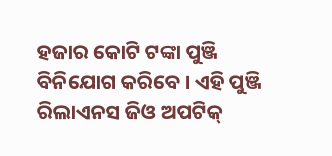ହଜାର କୋଟି ଟଙ୍କା ପୁଞ୍ଜି ବିନିଯୋଗ କରିବେ । ଏହି ପୁଞ୍ଜି ରିଲାଏନସ ଜିଓ ଅପଟିକ୍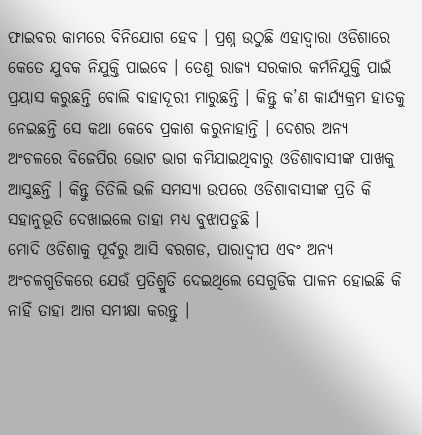ଫାଇବର କାମରେ ବିନିଯୋଗ ହେବ । ପ୍ରଶ୍ନ ଉଠୁଛି ଏହାଦ୍ୱାରା ଓଡିଶାରେ କେତେ ଯୁବକ ନିଯୁକ୍ତି ପାଇବେ । ତେଣୁ ରାଜ୍ୟ ସରକାର କର୍ମନିଯୁକ୍ତି ପାଇଁ ପ୍ରୟାସ କରୁଛନ୍ତି ବୋଲି ବାହାଦୂରୀ ମାରୁଛନ୍ତି । କିନ୍ତୁ କ’ଣ କାର୍ଯ୍ୟକ୍ରମ ହାତକୁ ନେଇଛନ୍ତି ସେ କଥା କେବେ ପ୍ରକାଶ କରୁନାହାନ୍ତି । ଦେଶର ଅନ୍ୟ ଅଂଚଳରେ ବିଜେପିର ଭୋଟ ଭାଗ କମିଯାଇଥିବାରୁ ଓଡିଶାବାସୀଙ୍କ ପାଖକୁ ଆସୁଛନ୍ତି । କିନ୍ତୁ ତିତିଲି ଭଳି ସମସ୍ୟା ଉପରେ ଓଡିଶାବାସୀଙ୍କ ପ୍ରତି କି ସହାନୁଭୂତି ଦେଖାଇଲେ ତାହା ମଧ୍ୟ ବୁଝାପଡୁଛି ।
ମୋଦି ଓଡିଶାକୁ ପୂର୍ବରୁ ଆସି ବରଗଡ, ପାରାଦ୍ୱୀପ ଏବଂ ଅନ୍ୟ ଅଂଚଳଗୁଡିକରେ ଯେଉଁ ପ୍ରତିଶ୍ରୁତି ଦେଇଥିଲେ ସେଗୁଡିକ ପାଳନ ହୋଇଛି କି ନାହିଁ ତାହା ଆଗ ସମୀକ୍ଷା କରନ୍ତୁ ।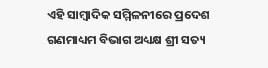ଏହି ସାମ୍ବାଦିକ ସମ୍ମିଳନୀରେ ପ୍ରଦେଶ ଗଣମାଧ୍ୟମ ବିଭାଗ ଅଧ୍ୟକ୍ଷ ଶ୍ରୀ ସତ୍ୟ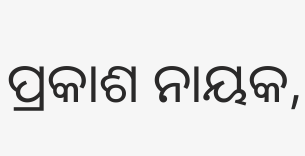ପ୍ରକାଶ ନାୟକ,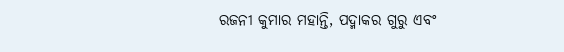ରଜନୀ କୁମାର ମହାନ୍ତି, ପଦ୍ମାକର ଗୁରୁ ଏବଂ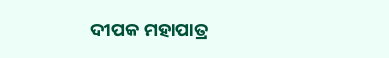ଦୀପକ ମହାପାତ୍ର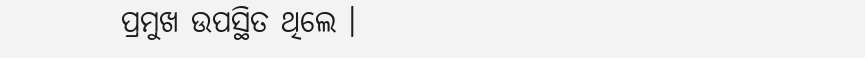ପ୍ରମୁଖ ଉପସ୍ଥିତ ଥିଲେ ।